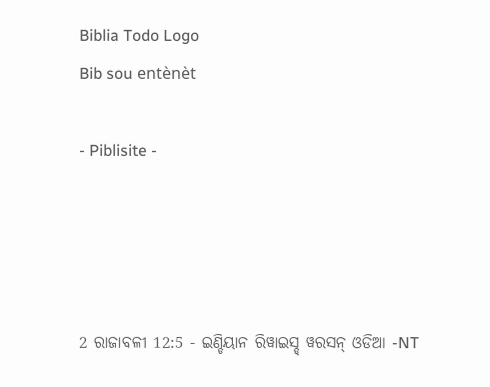Biblia Todo Logo
Bib sou entènèt

- Piblisite -




2 ରାଜାବଳୀ 12:5 - ଇଣ୍ଡିୟାନ ରିୱାଇସ୍ଡ୍ ୱରସନ୍ ଓଡିଆ -NT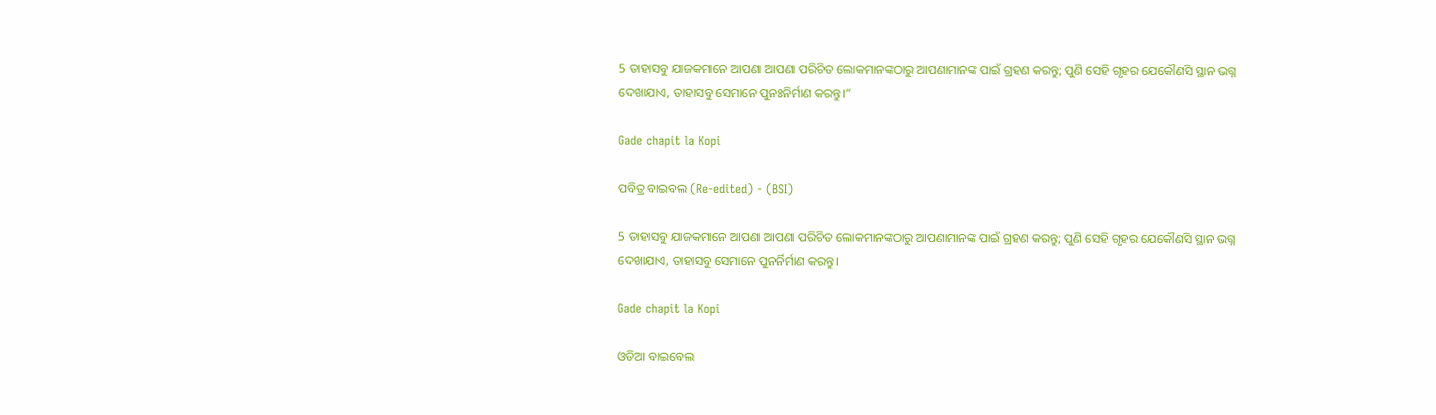5 ତାହାସବୁ ଯାଜକମାନେ ଆପଣା ଆପଣା ପରିଚିତ ଲୋକମାନଙ୍କଠାରୁ ଆପଣାମାନଙ୍କ ପାଇଁ ଗ୍ରହଣ କରନ୍ତୁ; ପୁଣି ସେହି ଗୃହର ଯେକୌଣସି ସ୍ଥାନ ଭଗ୍ନ ଦେଖାଯାଏ, ତାହାସବୁ ସେମାନେ ପୁନଃନିର୍ମାଣ କରନ୍ତୁ।”

Gade chapit la Kopi

ପବିତ୍ର ବାଇବଲ (Re-edited) - (BSI)

5 ତାହାସବୁ ଯାଜକମାନେ ଆପଣା ଆପଣା ପରିଚିତ ଲୋକମାନଙ୍କଠାରୁ ଆପଣାମାନଙ୍କ ପାଇଁ ଗ୍ରହଣ କରନ୍ତୁ; ପୁଣି ସେହି ଗୃହର ଯେକୌଣସି ସ୍ଥାନ ଭଗ୍ନ ଦେଖାଯାଏ, ତାହାସବୁ ସେମାନେ ପୁନର୍ନିର୍ମାଣ କରନ୍ତୁ।

Gade chapit la Kopi

ଓଡିଆ ବାଇବେଲ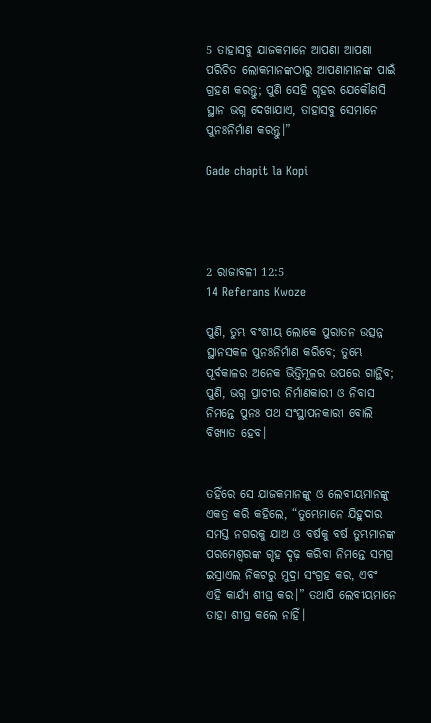5 ତାହାସବୁ ଯାଜକମାନେ ଆପଣା ଆପଣା ପରିଚିତ ଲୋକମାନଙ୍କଠାରୁ ଆପଣାମାନଙ୍କ ପାଇଁ ଗ୍ରହଣ କରନ୍ତୁ; ପୁଣି ସେହି ଗୃହର ଯେକୌଣସି ସ୍ଥାନ ଭଗ୍ନ ଦେଖାଯାଏ, ତାହାସବୁ ସେମାନେ ପୁନଃନିର୍ମାଣ କରନ୍ତୁ।”

Gade chapit la Kopi




2 ରାଜାବଳୀ 12:5
14 Referans Kwoze

ପୁଣି, ତୁମ୍ଭ ବଂଶୀୟ ଲୋକେ ପୁରାତନ ଉତ୍ସନ୍ନ ସ୍ଥାନସକଳ ପୁନଃନିର୍ମାଣ କରିବେ; ତୁମ୍ଭେ ପୂର୍ବକାଳର ଅନେକ ଭିତ୍ତିମୂଳର ଉପରେ ଗାନ୍ଥିବ; ପୁଣି, ଭଗ୍ନ ପ୍ରାଚୀର ନିର୍ମାଣକାରୀ ଓ ନିବାସ ନିମନ୍ତେ ପୁନଃ ପଥ ସଂସ୍ଥାପନକାରୀ ବୋଲି ବିଖ୍ୟାତ ହେବ।


ତହିଁରେ ସେ ଯାଜକମାନଙ୍କୁ ଓ ଲେବୀୟମାନଙ୍କୁ ଏକତ୍ର କରି କହିଲେ, “ତୁମ୍ଭେମାନେ ଯିହୁଦାର ସମସ୍ତ ନଗରକୁ ଯାଅ ଓ ବର୍ଷକୁ ବର୍ଷ ତୁମ୍ଭମାନଙ୍କ ପରମେଶ୍ୱରଙ୍କ ଗୃହ ଦୃଢ଼ କରିବା ନିମନ୍ତେ ସମଗ୍ର ଇସ୍ରାଏଲ ନିକଟରୁ ମୁଦ୍ରା ସଂଗ୍ରହ କର, ଏବଂ ଏହି କାର୍ଯ୍ୟ ଶୀଘ୍ର କର।” ତଥାପି ଲେବୀୟମାନେ ତାହା ଶୀଘ୍ର କଲେ ନାହିଁ।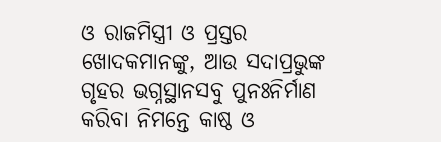ଓ ରାଜମିସ୍ତ୍ରୀ ଓ ପ୍ରସ୍ତର ଖୋଦକମାନଙ୍କୁ, ଆଉ ସଦାପ୍ରଭୁଙ୍କ ଗୃହର ଭଗ୍ନସ୍ଥାନସବୁ ପୁନଃନିର୍ମାଣ କରିବା ନିମନ୍ତେ କାଷ୍ଠ ଓ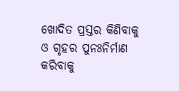ଖୋଦିତ ପ୍ରସ୍ତର କିଣିବାକୁ ଓ ଗୃହର ପୁନଃନିର୍ମାଣ କରିବାକୁ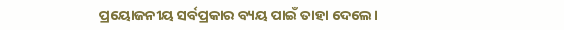ପ୍ରୟୋଜନୀୟ ସର୍ବପ୍ରକାର ବ୍ୟୟ ପାଇଁ ତାହା ଦେଲେ।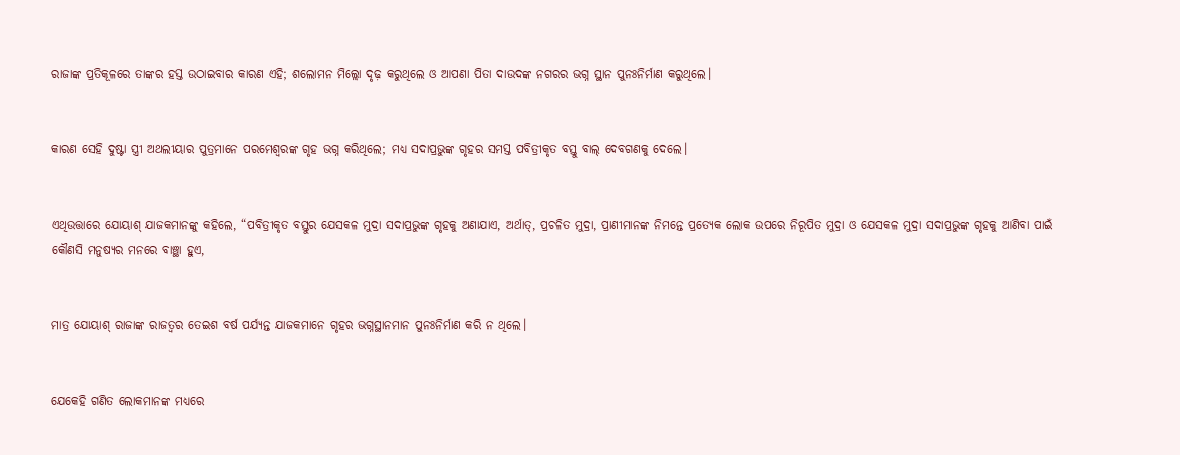ରାଜାଙ୍କ ପ୍ରତିକୂଳରେ ତାଙ୍କର ହସ୍ତ ଉଠାଇବାର କାରଣ ଏହି; ଶଲୋମନ ମିଲ୍ଲୋ ଦୃଢ଼ କରୁଥିଲେ ଓ ଆପଣା ପିତା ଦାଉଦଙ୍କ ନଗରର ଭଗ୍ନ ସ୍ଥାନ ପୁନଃନିର୍ମାଣ କରୁଥିଲେ।


କାରଣ ସେହି ଦୁଷ୍ଟା ସ୍ତ୍ରୀ ଅଥଲୀୟାର ପୁତ୍ରମାନେ ପରମେଶ୍ୱରଙ୍କ ଗୃହ ଭଗ୍ନ କରିଥିଲେ; ମଧ୍ୟ ସଦାପ୍ରଭୁଙ୍କ ଗୃହର ସମସ୍ତ ପବିତ୍ରୀକୃତ ବସ୍ତୁ ବାଲ୍‍ ଦେବଗଣକୁ ଦେଲେ।


ଏଥିଉତ୍ତାରେ ଯୋୟାଶ୍‍ ଯାଜକମାନଙ୍କୁ କହିଲେ, “ପବିତ୍ରୀକୃତ ବସ୍ତୁର ଯେସକଳ ମୁଦ୍ରା ସଦାପ୍ରଭୁଙ୍କ ଗୃହକୁ ଅଣାଯାଏ, ଅର୍ଥାତ୍‍, ପ୍ରଚଳିତ ମୁଦ୍ରା, ପ୍ରାଣୀମାନଙ୍କ ନିମନ୍ତେ ପ୍ରତ୍ୟେକ ଲୋକ ଉପରେ ନିରୂପିତ ମୁଦ୍ରା ଓ ଯେସକଳ ମୁଦ୍ରା ସଦାପ୍ରଭୁଙ୍କ ଗୃହକୁ ଆଣିବା ପାଇଁ କୌଣସି ମନୁଷ୍ୟର ମନରେ ବାଞ୍ଛା ହୁଏ,


ମାତ୍ର ଯୋୟାଶ୍‍ ରାଜାଙ୍କ ରାଜତ୍ଵର ତେଇଶ ବର୍ଷ ପର୍ଯ୍ୟନ୍ତ ଯାଜକମାନେ ଗୃହର ଭଗ୍ନସ୍ଥାନମାନ ପୁନଃନିର୍ମାଣ କରି ନ ଥିଲେ।


ଯେକେହି ଗଣିତ ଲୋକମାନଙ୍କ ମଧ୍ୟରେ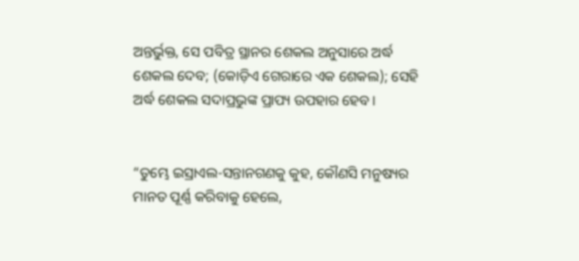ଅନ୍ତର୍ଭୁକ୍ତ, ସେ ପବିତ୍ର ସ୍ଥାନର ଶେକଲ ଅନୁସାରେ ଅର୍ଦ୍ଧ ଶେକଲ ଦେବ; (କୋଡ଼ିଏ ଗେରାରେ ଏକ ଶେକଲ); ସେହି ଅର୍ଦ୍ଧ ଶେକଲ ସଦାପ୍ରଭୁଙ୍କ ପ୍ରାପ୍ୟ ଉପହାର ହେବ।


“ତୁମ୍ଭେ ଇସ୍ରାଏଲ-ସନ୍ତାନଗଣକୁ କୁହ, କୌଣସି ମନୁଷ୍ୟର ମାନତ ପୂର୍ଣ୍ଣ କରିବାକୁ ହେଲେ,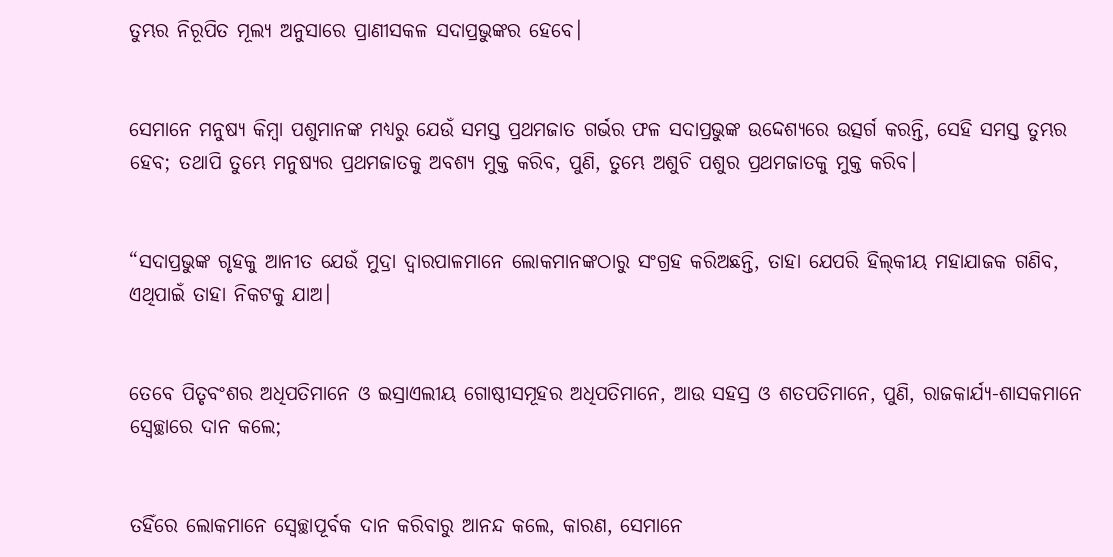ତୁମ୍ଭର ନିରୂପିତ ମୂଲ୍ୟ ଅନୁସାରେ ପ୍ରାଣୀସକଳ ସଦାପ୍ରଭୁଙ୍କର ହେବେ।


ସେମାନେ ମନୁଷ୍ୟ କିମ୍ବା ପଶୁମାନଙ୍କ ମଧ୍ୟରୁ ଯେଉଁ ସମସ୍ତ ପ୍ରଥମଜାତ ଗର୍ଭର ଫଳ ସଦାପ୍ରଭୁଙ୍କ ଉଦ୍ଦେଶ୍ୟରେ ଉତ୍ସର୍ଗ କରନ୍ତି, ସେହି ସମସ୍ତ ତୁମ୍ଭର ହେବ; ତଥାପି ତୁମ୍ଭେ ମନୁଷ୍ୟର ପ୍ରଥମଜାତକୁ ଅବଶ୍ୟ ମୁକ୍ତ କରିବ, ପୁଣି, ତୁମ୍ଭେ ଅଶୁଚି ପଶୁର ପ୍ରଥମଜାତକୁ ମୁକ୍ତ କରିବ।


“ସଦାପ୍ରଭୁଙ୍କ ଗୃହକୁ ଆନୀତ ଯେଉଁ ମୁଦ୍ରା ଦ୍ୱାରପାଳମାନେ ଲୋକମାନଙ୍କଠାରୁ ସଂଗ୍ରହ କରିଅଛନ୍ତି, ତାହା ଯେପରି ହିଲ୍‍କୀୟ ମହାଯାଜକ ଗଣିବ, ଏଥିପାଇଁ ତାହା ନିକଟକୁ ଯାଅ।


ତେବେ ପିତୃବଂଶର ଅଧିପତିମାନେ ଓ ଇସ୍ରାଏଲୀୟ ଗୋଷ୍ଠୀସମୂହର ଅଧିପତିମାନେ, ଆଉ ସହସ୍ର ଓ ଶତପତିମାନେ, ପୁଣି, ରାଜକାର୍ଯ୍ୟ-ଶାସକମାନେ ସ୍ୱେଚ୍ଛାରେ ଦାନ କଲେ;


ତହିଁରେ ଲୋକମାନେ ସ୍ୱେଚ୍ଛାପୂର୍ବକ ଦାନ କରିବାରୁ ଆନନ୍ଦ କଲେ, କାରଣ, ସେମାନେ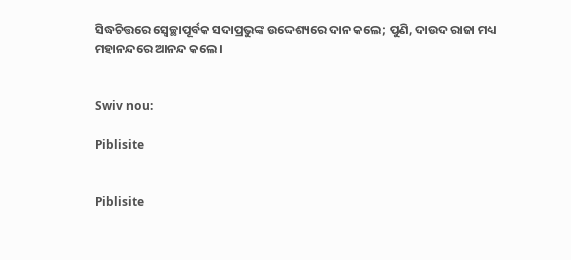ସିଦ୍ଧଚିତ୍ତରେ ସ୍ୱେଚ୍ଛାପୂର୍ବକ ସଦାପ୍ରଭୁଙ୍କ ଉଦ୍ଦେଶ୍ୟରେ ଦାନ କଲେ; ପୁଣି, ଦାଉଦ ରାଜା ମଧ୍ୟ ମହାନନ୍ଦରେ ଆନନ୍ଦ କଲେ।


Swiv nou:

Piblisite


Piblisite